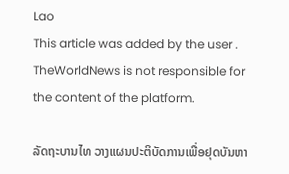Lao
This article was added by the user . TheWorldNews is not responsible for the content of the platform.

ລັດຖະບານໄທ ວາງແຜນປະຕິບັດການເພື່ອຢຸດບັນຫາ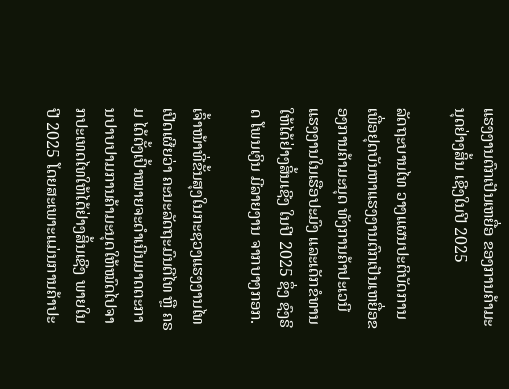ແຮງງານຕົກເປັນເຫຍື່ອ ຂອງການຄ້າມະນຸດຢ່າງສິ້ນ ເຊີງໃນປີ 2025

ລັດຖະບານໄທ ວາງແຜນປະຕິບັດການເພື່ອຢຸດບັນຫາແຮງງານຕົກເປັນເຫຍື່ອຂອງການຄ້າມະນຸດ ທັງການຄ້າປະເວນີ ແຮງງານໃນເຮືອປະມົງ ແລະເດັກຂໍທານ ໃຫ້ໄດ້ຢ່າງສິ້ນເຊີງ ໃນປີ 2025 ຊຶ່ງ ຊົງຣິດ ໂພນເງິນ ມີລາຍງານ ຈາກບາງກອກ.

ເຈົ້າໜ້າທີ່ຂັ້ນສຸງໃນກະຊວງແຮງງານໄທ ເປີດເຜີຍວ່າ ຄະນະລັດຖະມົນຕີໄທ ຫຼື ຄຣມ ໄດ້ຕັ້ງເປົ້າໝາຍຈະດຳເນີນມາດຕະການປາບປາມການຄ້າມະນຸດໃຫ້ໝົດໄປຈາກປະເທດໄທໃຫ້ໄດ້ຢ່າງສິ້ນເຊີງ ພາຍໃນປີ 2025 ໂດຍສະເພາະແມ່ນການຄ້າປະ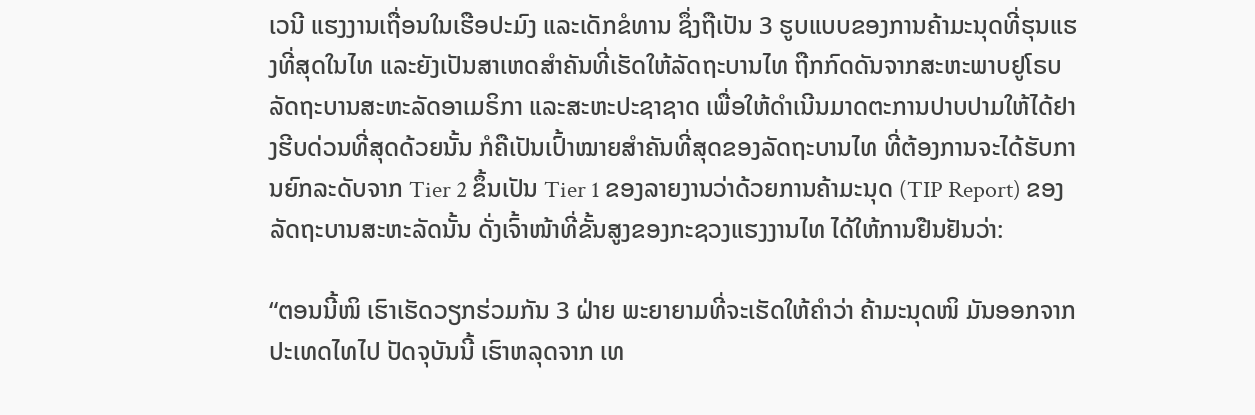ເວນີ ແຮງງານເຖື່ອນໃນເຮືອປະມົງ ແລະເດັກຂໍທານ ຊຶ່ງຖືເປັນ 3 ຮູບແບບຂອງການຄ້າມະນຸດທີ່ຮຸນແຮງທີ່ສຸດໃນໄທ ແລະຍັງເປັນສາເຫດສຳຄັນທີ່ເຮັດໃຫ້ລັດຖະບານໄທ ຖືກກົດດັນຈາກສະຫະພາບຢູໂຣບ ລັດຖະບານສະຫະລັດອາເມຣິກາ ແລະສະຫະປະຊາຊາດ ເພື່ອໃຫ້ດຳເນີນມາດຕະການປາບປາມໃຫ້ໄດ້ຢາງຮີບດ່ວນທີ່ສຸດດ້ວຍນັ້ນ ກໍຄືເປັນເປົ້າໝາຍສຳຄັນທີ່ສຸດຂອງລັດຖະບານໄທ ທີ່ຕ້ອງການຈະໄດ້ຮັບການຍົກລະດັບຈາກ Tier 2 ຂຶ້ນເປັນ Tier 1 ຂອງລາຍງານວ່າດ້ວຍການຄ້າມະນຸດ (TIP Report) ຂອງລັດຖະບານສະຫະລັດນັ້ນ ດັ່ງເຈົ້າໜ້າທີ່ຂັ້ນສູງຂອງກະຊວງແຮງງານໄທ ໄດ້ໃຫ້ການຢືນຢັນວ່າ:

“ຕອນນີ້ໜິ ເຮົາເຮັດວຽກຮ່ວມກັນ 3 ຝ່າຍ ພະຍາຍາມທີ່ຈະເຮັດໃຫ້ຄຳວ່າ ຄ້າມະນຸດໜິ ມັນອອກຈາກປະເທດໄທໄປ ປັດຈຸບັນນີ້ ເຮົາຫລຸດຈາກ ເທ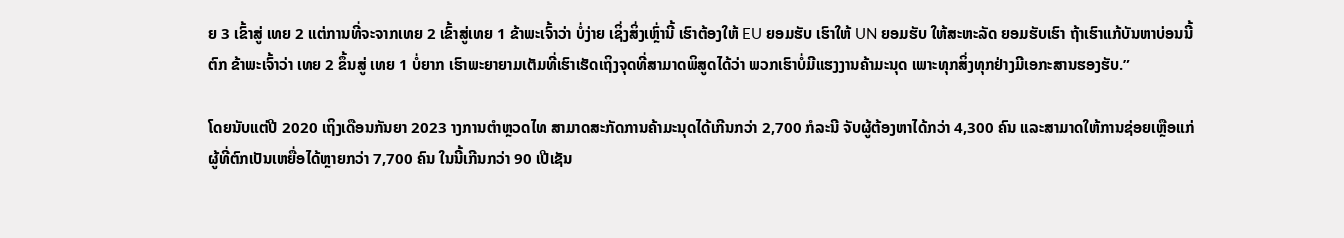ຍ 3 ເຂົ້າສູ່ ເທຍ 2 ແຕ່ການທີ່ຈະຈາກເທຍ 2 ເຂົ້າສູ່ເທຍ 1 ຂ້າພະເຈົ້າວ່າ ບໍ່ງ່າຍ ເຊິ່ງສິ່ງເຫຼົ່ານີ້ ເຮົາຕ້ອງໃຫ້ EU ຍອມຮັບ ເຮົາໃຫ້ UN ຍອມຮັບ ໃຫ້ສະຫະລັດ ຍອມຮັບເຮົາ ຖ້າເຮົາແກ້ບັນຫາບ່ອນນີ້ຕົກ ຂ້າພະເຈົ້າວ່າ ເທຍ 2 ຂຶ້ນສູ່ ເທຍ 1 ບໍ່ຍາກ ເຮົາພະຍາຍາມເຕັມທີ່ເຮົາເຮັດເຖິງຈຸດທີ່ສາມາດພິສູດໄດ້ວ່າ ພວກເຮົາບໍ່ມີແຮງງານຄ້າມະນຸດ ເພາະທຸກສິ່ງທຸກຢ່າງມີເອກະສານຮອງຮັບ.”

ໂດຍນັບແຕ່ປີ 2020 ເຖິງເດືອນກັນຍາ 2023 າງການຕຳຫຼວດໄທ ສາມາດສະກັດການຄ້າມະນຸດໄດ້ເກີນກວ່າ 2,700 ກໍລະນີ ຈັບຜູ້ຕ້ອງຫາໄດ້ກວ່າ 4,300 ຄົນ ແລະສາມາດໃຫ້ການຊ່ອຍເຫຼືອແກ່ຜູ້ທີ່ຕົກເປັນເຫຍື່ອໄດ້ຫຼາຍກວ່າ 7,700 ຄົນ ໃນນີ້ເກີນກວ່າ 90 ເປີເຊັນ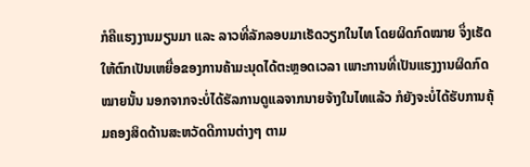ກໍຄືແຮງງານມຽນມາ ແລະ ລາວທີ່ລັກລອບມາເຮັດວຽກໃນໄທ ໂດຍຜິດກົດໝາຍ ຈຶ່ງເຮັດໃຫ້ຕົກເປັນເຫຍື່ອຂອງການຄ້າມະນຸດໄດ້ຕະຫຼອດເວລາ ເພາະການທີ່ເປັນແຮງງານຜິດກົດໝາຍນັ້ນ ນອກຈາກຈະບໍ່ໄດ້ຮັລການດູແລຈາກນາຍຈ້າງໃນໄທແລ້ວ ກໍຍັງຈະບໍ່ໄດ້ຮັບການຄຸ້ມຄອງສິດດ້ານສະຫວັດດີການຕ່າງໆ ຕາມ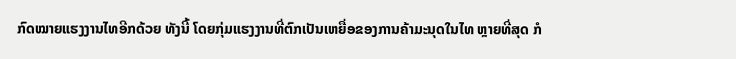ກົດໝາຍແຮງງານໄທອີກດ້ວຍ ທັງນີ້ ໂດຍກຸ່ມແຮງງານທີ່ຕົກເປັນເຫຍື່ອຂອງການຄ້າມະນຸດໃນໄທ ຫຼາຍທີ່ສຸດ ກໍ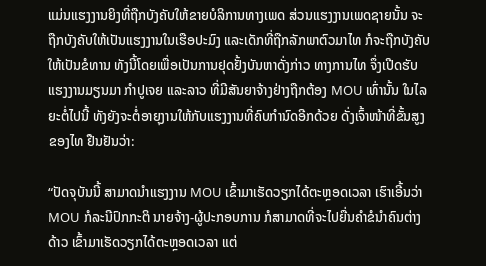ແມ່ນແຮງງານຍິງທີ່ຖືກບັງຄັບໃຫ້ຂາຍບໍລິການທາງເພດ ສ່ວນແຮງງານເພດຊາຍນັ້ນ ຈະຖືກບັງຄັບໃຫ້ເປັນແຮງງານໃນເຮືອປະມົງ ແລະເດັກທີ່ຖືກລັກພາຕົວມາໄທ ກໍຈະຖືກບັງຄັບໃຫ້ເປັນຂໍທານ ທັງນີ້ໂດຍເພື່ອເປັນການຢຸດຢັ້ງບັນຫາດັ່ງກ່າວ ທາງການໄທ ຈຶ່ງເປີດຮັບແຮງງານມຽນມາ ກຳປູເຈຍ ແລະລາວ ທີ່ມີສັນຍາຈ້າງຢ່າງຖືກຕ້ອງ MOU ເທົ່ານັ້ນ ໃນໄລຍະຕໍ່ໄປນີ້ ທັງຍັງຈະຕໍ່ອາຍຸງານໃຫ້ກັບແຮງງານທີ່ຄົບກຳນົດອີກດ້ວຍ ດັ່ງເຈົ້າໜ້າທີ່ຂັ້ນສູງຂອງໄທ ຢືນຢັນວ່າ:

“ປັດຈຸບັນນີ້ ສາມາດນຳແຮງງານ MOU ເຂົ້າມາເຮັດວຽກໄດ້ຕະຫຼອດເວລາ ເຮົາເອີ້ນວ່າ MOU ກໍລະນີປົກກະຕິ ນາຍຈ້າງ-ຜູ້ປະກອບການ ກໍສາມາດທີ່ຈະໄປຍື່ນຄຳຂໍນຳຄົນຕ່າງດ້າວ ເຂົ້າມາເຮັດວຽກໄດ້ຕະຫຼອດເວລາ ແຕ່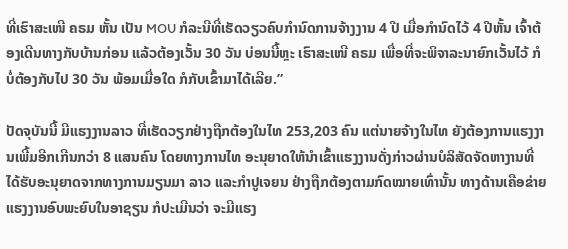ທີ່ເຮົາສະເໜີ ຄຣມ ຫັ້ນ ເປັນ MOU ກໍລະນີທີ່ເຮັດວຽວຄົບກຳນົດການຈ້າງງານ 4 ປີ ເມື່ອກຳນົດໄວ້ 4 ປີຫັ້ນ ເຈົ້າຕ້ອງເດີນທາງກັບບ້ານກ່ອນ ແລ້ວຕ້ອງເວັ້ນ 30 ວັນ ບ່ອນນີ້ຫຼະ ເຮົາສະເໜີ ຄຣມ ເພື່ອທີ່ຈະພິຈາລະນາຍົກເວັ້ນໄວ້ ກໍບໍ່ຕ້ອງກັບໄປ 30 ວັນ ພ້ອມເມື່ອໃດ ກໍກັບເຂົ້າມາໄດ້ເລີຍ.”

ປັດຈຸບັນນີ້ ມີແຮງງານລາວ ທີ່ເຮັດວຽກຢ່າງຖືກຕ້ອງໃນໄທ 253,203 ຄົນ ແຕ່ນາຍຈ້າງໃນໄທ ຍັງຕ້ອງການແຮງງານເພີ້ມອີກເກີນກວ່າ 8 ແສນຄົນ ໂດຍທາງການໄທ ອະນຸຍາດໃຫ້ນຳເຂົ້າແຮງງານດັ່ງກ່າວຜ່ານບໍລິສັດຈັດຫາງານທີ່ໄດ້ຮັບອະນຸຍາດຈາກທາງການມຽນມາ ລາວ ແລະກຳປູເຈຍນ ຢ່າງຖືກຕ້ອງຕາມກົດໝາຍເທົ່ານັ້ນ ທາງດ້ານເຄືອຂ່າຍແຮງງານອົບພະຍົບໃນອາຊຽນ ກໍປະເມີນວ່າ ຈະມີແຮງ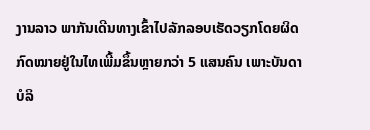ງານລາວ ພາກັນເດີນທາງເຂົ້າໄປລັກລອບເຮັດວຽກໂດຍຜິດກົດໝາຍຢູ່ໃນໄທເພີ້ມຂຶ້ນຫຼາຍກວ່າ 5 ແສນຄົນ ເພາະບັນດາບໍລິ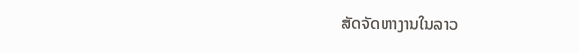ສັດຈັດຫາງານໃນລາວ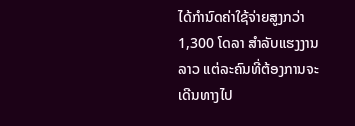ໄດ້ກຳນົດຄ່າໃຊ້ຈ່າຍສູງກວ່າ 1,300 ໂດລາ ສຳລັບແຮງງານລາວ ແຕ່ລະຄົນທີ່ຕ້ອງການຈະເດີນທາງໄປ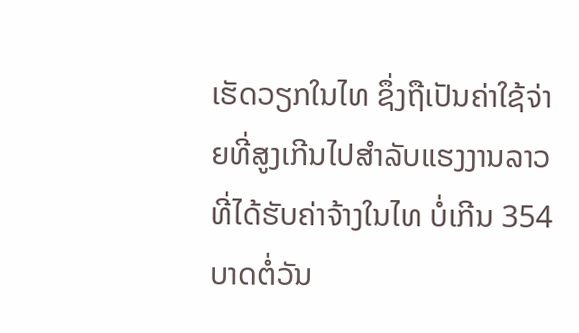ເຮັດວຽກໃນໄທ ຊຶ່ງຖືເປັນຄ່າໃຊ້ຈ່າຍທີ່ສູງເກີນໄປສຳລັບແຮງງານລາວ ທີ່ໄດ້ຮັບຄ່າຈ້າງໃນໄທ ບໍ່ເກີນ 354 ບາດຕໍ່ວັນ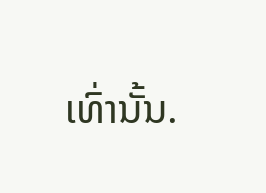ເທົ່ານັ້ນ.